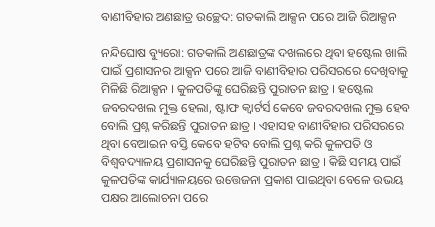ବାଣୀବିହାର ଅଣଛାତ୍ର ଉଚ୍ଛେଦ: ଗତକାଲି ଆକ୍ସନ ପରେ ଆଜି ରିଆକ୍ସନ

ନନ୍ଦିଘୋଷ ବ୍ୟୁରୋ: ଗତକାଲି ଅଣଛାତ୍ରଙ୍କ ଦଖଲରେ ଥିବା ହଷ୍ଟେଲ ଖାଲି ପାଇଁ ପ୍ରଶାସନର ଆକ୍ସନ ପରେ ଆଜି ବାଣୀବିହାର ପରିସରରେ ଦେଖିବାକୁ ମିଳିଛି ରିଆକ୍ସନ । କୁଳପତିଙ୍କୁ ଘେରିଛନ୍ତି ପୁରାତନ ଛାତ୍ର । ହଷ୍ଟେଲ ଜବରଦଖଲ ମୁକ୍ତ ହେଲା, ଷ୍ଟାଫ କ୍ବାର୍ଟର୍ସ କେବେ ଜବରଦଖଲ ମୁକ୍ତ ହେବ ବୋଲି ପ୍ରଶ୍ନ କରିଛନ୍ତି ପୁରାତନ ଛାତ୍ର । ଏହାସହ ବାଣୀବିହାର ପରିସରରେ ଥିବା ବେଆଇନ ବସ୍ତି କେବେ ହଟିବ ବୋଲି ପ୍ରଶ୍ନ କରି କୁଳପତି ଓ ବିଶ୍ବବଦ୍ୟାଳୟ ପ୍ରଶାସନକୁ ଘେରିଛନ୍ତି ପୁରାତନ ଛାତ୍ର । କିଛି ସମୟ ପାଇଁ କୁଳପତିଙ୍କ କାର୍ଯ୍ୟାଳୟରେ ଉତ୍ତେଜନା ପ୍ରକାଶ ପାଇଥିବା ବେଳେ ଉଭୟ ପକ୍ଷର ଆଲୋଚନା ପରେ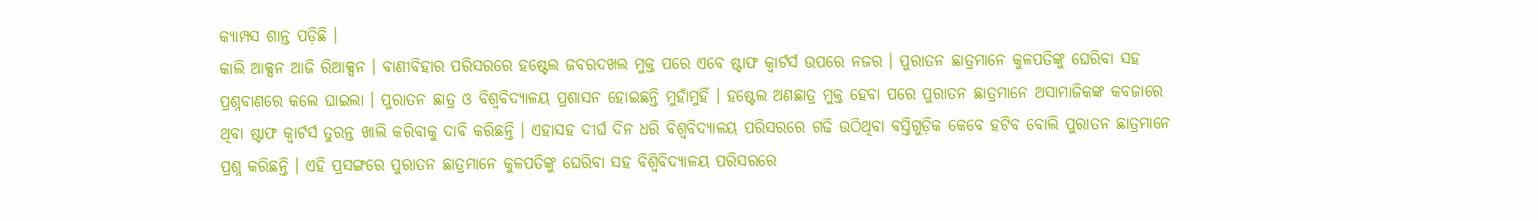କ୍ୟାମ୍ପସ ଶାନ୍ତ ପଡ଼ିଛି ।
କାଲି ଆକ୍ସନ ଆଜି ରିଆକ୍ସନ । ବାଣୀବିହାର ପରିସରରେ ହଷ୍ଟେଲ ଜବରଦଖଲ ମୁକ୍ତ ପରେ ଏବେ ଷ୍ଟାଫ କ୍ବାର୍ଟର୍ସ ଉପରେ ନଜର । ପୁରାତନ ଛାତ୍ରମାନେ କୁଳପତିଙ୍କୁ ଘେରିବା ସହ ପ୍ରଶ୍ନବାଣରେ କଲେ ଘାଇଲା । ପୁରାତନ ଛାତ୍ର ଓ ବିଶ୍ବବିଦ୍ୟାଳୟ ପ୍ରଶାସନ ହୋଇଛନ୍ତି ମୁହାଁମୁହିଁ । ହଷ୍ଟେଲ ଅଣଛାତ୍ର ମୁକ୍ତ ହେବା ପରେ ପୁରାତନ ଛାତ୍ରମାନେ ଅସାମାଜିକଙ୍କ କବଜାରେ ଥିବା ଷ୍ଟାଫ କ୍ବାର୍ଟର୍ସ ତୁରନ୍ତ ଖାଲି କରିବାକୁ ଦାବି କରିଛନ୍ତି । ଏହାସହ ଦୀର୍ଘ ଦିନ ଧରି ବିଶ୍ବବିଦ୍ୟାଳୟ ପରିସରରେ ଗଢି ଉଠିଥିବା ବସ୍ତିଗୁଡ଼ିକ କେବେ ହଟିବ ବୋଲି ପୁରାତନ ଛାତ୍ରମାନେ ପ୍ରଶ୍ନ କରିଛନ୍ତି । ଏହି ପ୍ରସଙ୍ଗରେ ପୁରାତନ ଛାତ୍ରମାନେ କୁଳପତିଙ୍କୁ ଘେରିବା ସହ ବିଶ୍ବିବିଦ୍ୟାଳୟ ପରିସରରେ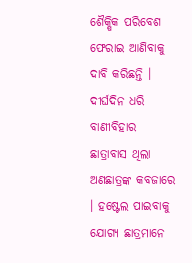ଶୈକ୍ଷିକ ପରିବେଶ ଫେରାଇ ଆଣିବାକୁ ଦାବି କରିଛନ୍ତି ।
ଦୀର୍ଘଦିନ ଧରି ବାଣୀବିହାର ଛାତ୍ରାବାସ ଥିଲା ଅଣଛାତ୍ରଙ୍କ କବଜାରେ । ହଷ୍ଟେଲ ପାଇବାକୁ ଯୋଗ୍ୟ ଛାତ୍ରମାନେ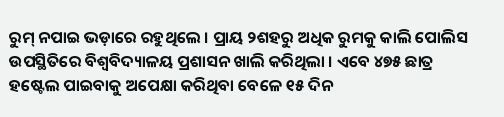ରୁମ୍ ନପାଇ ଭଡ଼ାରେ ରହୁଥିଲେ । ପ୍ରାୟ ୨ଶହରୁ ଅଧିକ ରୁମକୁ କାଲି ପୋଲିସ ଉପସ୍ଥିତିରେ ବିଶ୍ବବିଦ୍ୟାଳୟ ପ୍ରଶାସନ ଖାଲି କରିଥିଲା । ଏବେ ୪୭୫ ଛାତ୍ର ହଷ୍ଟେଲ ପାଇବାକୁ ଅପେକ୍ଷା କରିଥିବା ବେଳେ ୧୫ ଦିନ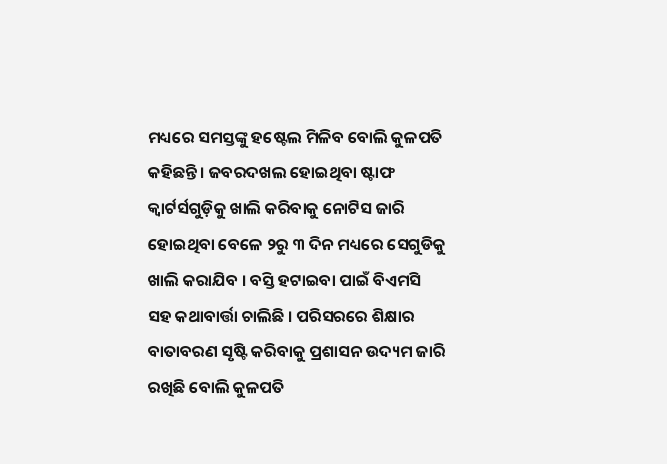ମଧ୍ୟରେ ସମସ୍ତଙ୍କୁ ହଷ୍ଟେଲ ମିଳିବ ବୋଲି କୁଳପତି କହିଛନ୍ତି । ଜବରଦଖଲ ହୋଇଥିବା ଷ୍ଟାଫ କ୍ବାର୍ଟର୍ସଗୁଡ଼ିକୁ ଖାଲି କରିବାକୁ ନୋଟିସ ଜାରି ହୋଇଥିବା ବେଳେ ୨ରୁ ୩ ଦିନ ମଧ୍ୟରେ ସେଗୁଡିକୁ ଖାଲି କରାଯିବ । ବସ୍ତି ହଟାଇବା ପାଇଁ ବିଏମସି ସହ କଥାବାର୍ତ୍ତା ଚାଲିଛି । ପରିସରରେ ଶିକ୍ଷାର ବାତାବରଣ ସୃଷ୍ଟି କରିବାକୁ ପ୍ରଶାସନ ଉଦ୍ୟମ ଜାରି ରଖିଛି ବୋଲି କୁଳପତି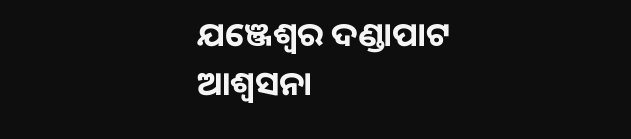ଯଞ୍ଜେଶ୍ବର ଦଣ୍ଡାପାଟ ଆଶ୍ବସନା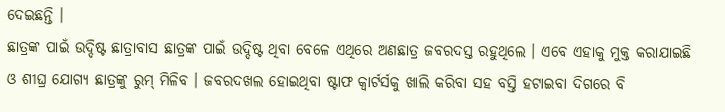ଦେଇଛନ୍ତି ।
ଛାତ୍ରଙ୍କ ପାଇଁ ଉଦ୍ଦିଷ୍ଟ ଛାତ୍ରାବାସ ଛାତ୍ରଙ୍କ ପାଇଁ ଉଦ୍ଦିଷ୍ଟ ଥିବା ବେଳେ ଏଥିରେ ଅଣଛାତ୍ର ଜବରଦସ୍ତ ରହୁଥିଲେ । ଏବେ ଏହାକୁ ମୁକ୍ତ କରାଯାଇଛି ଓ ଶୀଘ୍ର ଯୋଗ୍ୟ ଛାତ୍ରଙ୍କୁ ରୁମ୍ ମିଳିବ । ଜବରଦଖଲ ହୋଇଥିବା ଷ୍ଟାଫ କ୍ବାର୍ଟର୍ସକୁ ଖାଲି କରିବା ସହ ବସ୍ତି ହଟାଇବା ଦିଗରେ ବି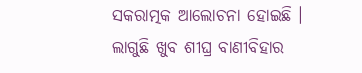ସକରାତ୍ମକ ଆଲୋଚନା ହୋଇଛି । ଲାଗୁଛି ଖୁବ ଶୀଘ୍ର ବାଣୀବିହାର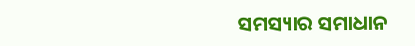ସମସ୍ୟାର ସମାଧାନ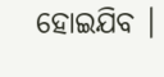ହୋଇଯିବ ।